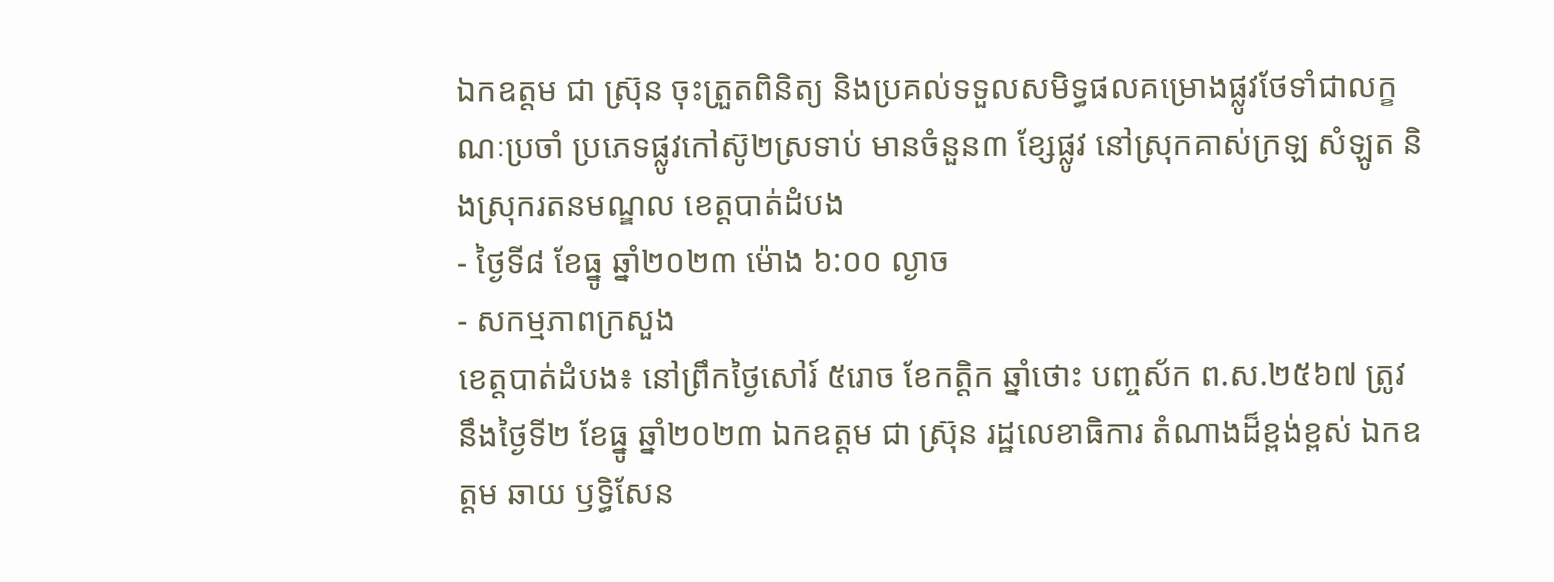ឯកឧត្តម ជា ស្រ៊ុន ចុះត្រួតពិនិត្យ និងប្រគល់ទទួលសមិទ្ធផលគម្រោងផ្លូវថែទាំជាលក្ខណៈប្រចាំ ប្រភេទផ្លូវកៅស៊ូ២ស្រទាប់ មានចំនួន៣ ខ្សែផ្លូវ នៅស្រុកគាស់ក្រឡ សំឡូត និងស្រុករតនមណ្ឌល ខេត្តបាត់ដំបង
- ថ្ងៃទី៨ ខែធ្នូ ឆ្នាំ២០២៣ ម៉ោង ៦:០០ ល្ងាច
- សកម្មភាពក្រសួង
ខេត្តបាត់ដំបង៖ នៅព្រឹកថ្ងៃសៅរ៍ ៥រោច ខែកត្តិក ឆ្នាំថោះ បញ្ចស័ក ព.ស.២៥៦៧ ត្រូវនឹងថ្ងៃទី២ ខែធ្នូ ឆ្នាំ២០២៣ ឯកឧត្តម ជា ស្រ៊ុន រដ្ឋលេខាធិការ តំណាងដ៏ខ្ពង់ខ្ពស់ ឯកឧត្ដម ឆាយ ឫទ្ធិសែន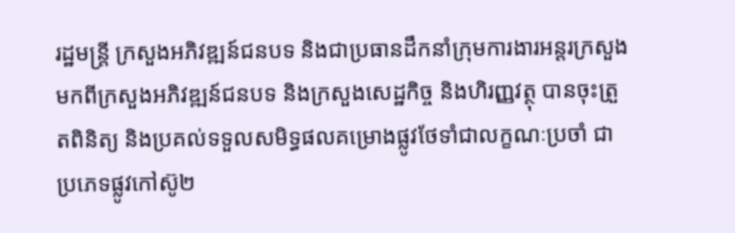រដ្ឋមន្ត្រី ក្រសួងអភិវឌ្ឍន៍ជនបទ និងជាប្រធានដឹកនាំក្រុមការងារអន្តរក្រសួង មកពីក្រសួងអភិវឌ្ឍន៍ជនបទ និងក្រសួងសេដ្ឋកិច្ច និងហិរញ្ញវត្ថុ បានចុះត្រួតពិនិត្យ និងប្រគល់ទទួលសមិទ្ធផលគម្រោងផ្លូវថែទាំជាលក្ខណៈប្រចាំ ជាប្រភេទផ្លូវកៅស៊ូ២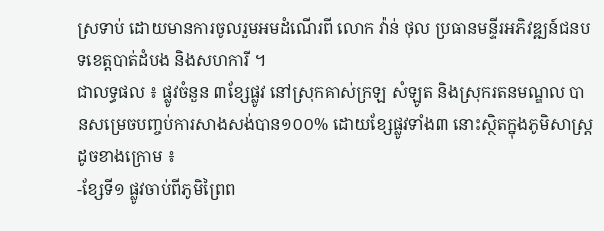ស្រទាប់ ដោយមានការចូលរួមអមដំណើរពី លោក វ៉ាន់ ថុល ប្រធានមន្ទីរអភិវឌ្ឍន៍ជនបទខេត្តបាត់ដំបង និងសហការី ។
ជាលទ្ធផល ៖ ផ្លូវចំនួន ៣ខ្សែផ្លូវ នៅស្រុកគាស់ក្រឡ សំឡូត និងស្រុករតនមណ្ឌល បានសម្រេចបញ្ចប់ការសាងសង់បាន១០០% ដោយខ្សែផ្លូវទាំង៣ នោះស្ថិតក្នុងភូមិសាស្រ្តដូចខាងក្រោម ៖
-ខ្សែទី១ ផ្លូវចាប់ពីភូមិព្រៃព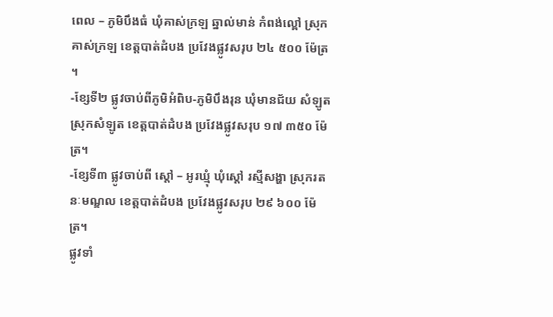ពេល – ភូមិបឹងធំ ឃុំគាស់ក្រឡ ឆ្នាល់មាន់ កំពង់ល្ពៅ ស្រុកគាស់ក្រឡ ខេត្តបាត់ដំបង ប្រវែងផ្លូវសរុប ២៤ ៥០០ ម៉ែត្រ ។
-ខ្សែទី២ ផ្លូវចាប់ពីភូមិអំពិប-ភូមិបឹងរុន ឃុំមានជ័យ សំឡូត ស្រុកសំឡូត ខេត្តបាត់ដំបង ប្រវែងផ្លូវសរុប ១៧ ៣៥០ ម៉ែត្រ។
-ខ្សែទី៣ ផ្លូវចាប់ពី ស្តៅ – អូរឃ្មុំ ឃុំស្តៅ រស្មីសង្ហា ស្រុករតនៈមណ្ឌល ខេត្តបាត់ដំបង ប្រវែងផ្លូវសរុប ២៩ ៦០០ ម៉ែត្រ។
ផ្លូវទាំ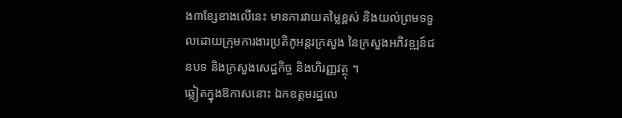ង៣ខ្សែខាងលើនេះ មានការវាយតម្លៃខ្ពស់ និងយល់ព្រមទទួលដោយក្រុមការងារប្រតិភូអន្តរក្រសួង នៃក្រសួងអភិវឌ្ឍន៍ជនបទ និងក្រសួងសេដ្ឋកិច្ច និងហិរញ្ញវត្ថុ ។
ឆ្លៀតក្នុងឱកាសនោះ ឯកឧត្តមរដ្ឋលេ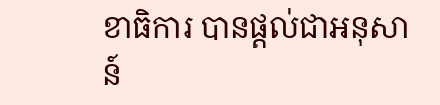ខាធិការ បានផ្ដល់ជាអនុសាន៍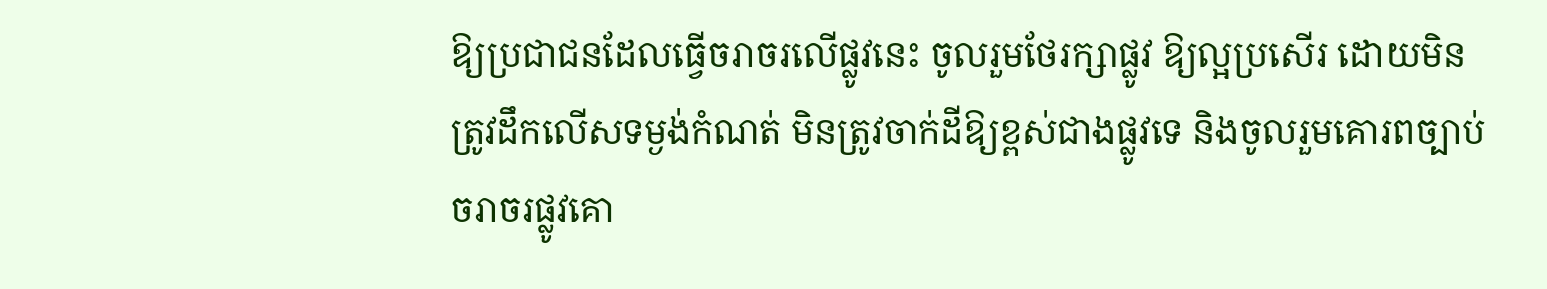ឱ្យប្រជាជនដែលធ្វើចរាចរលើផ្លូវនេះ ចូលរួមថែរក្សាផ្លូវ ឱ្យល្អប្រសើរ ដោយមិនត្រូវដឹកលើសទម្ងង់កំណត់ មិនត្រូវចាក់ដីឱ្យខ្ពស់ជាងផ្លូវទេ និងចូលរួមគោរពច្បាប់ចរាចរផ្លូវគោ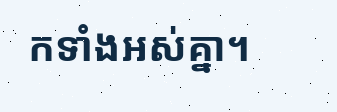កទាំងអស់គ្នា។